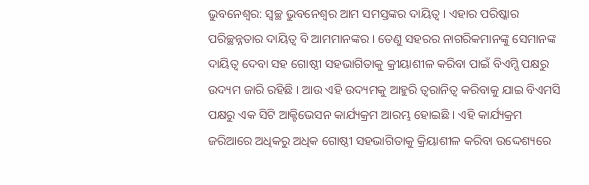ଭୁବନେଶ୍ବର: ସ୍ଵଚ୍ଛ ଭୁବନେଶ୍ୱର ଆମ ସମସ୍ତଙ୍କର ଦାୟିତ୍ୱ । ଏହାର ପରିଷ୍କାର ପରିଚ୍ଛନ୍ନତାର ଦାୟିତ୍ୱ ବି ଆମମାନଙ୍କର । ତେଣୁ ସହରର ନାଗରିକମାନଙ୍କୁ ସେମାନଙ୍କ ଦାୟିତ୍ୱ ଦେବା ସହ ଗୋଷ୍ଠୀ ସହଭାଗିତାକୁ କ୍ରୀୟାଶୀଳ କରିବା ପାଇଁ ବିଏମ୍ସି ପକ୍ଷରୁ ଉଦ୍ୟମ ଜାରି ରହିଛି । ଆଉ ଏହି ଉଦ୍ୟମକୁ ଆହୁରି ତ୍ଵରାନିତ୍ଵ କରିବାକୁ ଯାଇ ବିଏମସି ପକ୍ଷରୁ ଏକ ସିଟି ଆକ୍ଟିଭେସନ କାର୍ଯ୍ୟକ୍ରମ ଆରମ୍ଭ ହୋଇଛି । ଏହି କାର୍ଯ୍ୟକ୍ରମ ଜରିଆରେ ଅଧିକରୁ ଅଧିକ ଗୋଷ୍ଠୀ ସହଭାଗିତାକୁ କ୍ରିୟାଶୀଳ କରିବା ଉଦ୍ଦେଶ୍ୟରେ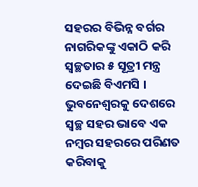ସହରର ବିଭିନ୍ନ ବର୍ଗର ନାଗରିକଙ୍କୁ ଏକାଠି କରି ସ୍ୱଚ୍ଛତାର ୫ ସୂତ୍ରୀ ମନ୍ତ୍ର ଦେଇଛି ବିଏମସି । ଭୁବନେଶ୍ବରକୁ ଦେଶରେ ସ୍ବଚ୍ଛ ସହର ଭାବେ ଏକ ନମ୍ବର ସହରରେ ପରିଣତ କରିବାକୁ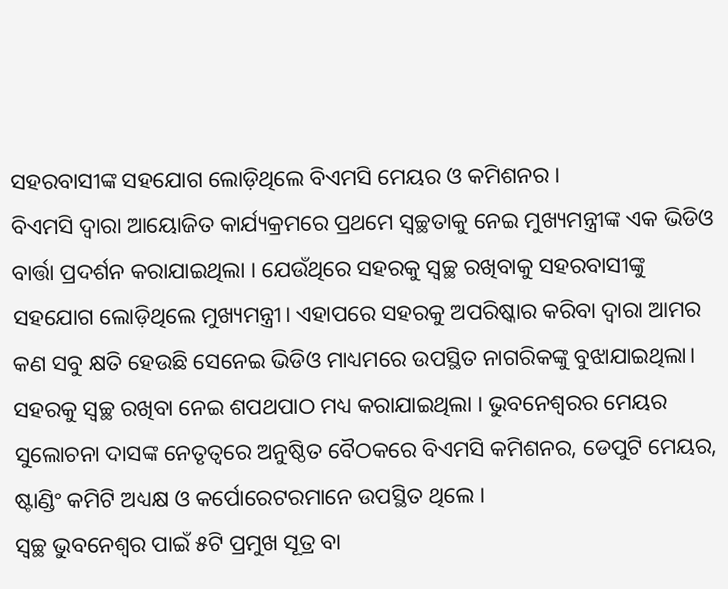ସହରବାସୀଙ୍କ ସହଯୋଗ ଲୋଡ଼ିଥିଲେ ବିଏମସି ମେୟର ଓ କମିଶନର ।
ବିଏମସି ଦ୍ବାରା ଆୟୋଜିତ କାର୍ଯ୍ୟକ୍ରମରେ ପ୍ରଥମେ ସ୍ବଚ୍ଛତାକୁ ନେଇ ମୁଖ୍ୟମନ୍ତ୍ରୀଙ୍କ ଏକ ଭିଡିଓ ବାର୍ତ୍ତା ପ୍ରଦର୍ଶନ କରାଯାଇଥିଲା । ଯେଉଁଥିରେ ସହରକୁ ସ୍ବଚ୍ଛ ରଖିବାକୁ ସହରବାସୀଙ୍କୁ ସହଯୋଗ ଲୋଡ଼ିଥିଲେ ମୁଖ୍ୟମନ୍ତ୍ରୀ। ଏହାପରେ ସହରକୁ ଅପରିଷ୍କାର କରିବା ଦ୍ୱାରା ଆମର କଣ ସବୁ କ୍ଷତି ହେଉଛି ସେନେଇ ଭିଡିଓ ମାଧ୍ୟମରେ ଉପସ୍ଥିତ ନାଗରିକଙ୍କୁ ବୁଝାଯାଇଥିଲା। ସହରକୁ ସ୍ବଚ୍ଛ ରଖିବା ନେଇ ଶପଥପାଠ ମଧ୍ୟ କରାଯାଇଥିଲା । ଭୁବନେଶ୍ବରର ମେୟର ସୁଲୋଚନା ଦାସଙ୍କ ନେତୃତ୍ବରେ ଅନୁଷ୍ଠିତ ବୈଠକରେ ବିଏମସି କମିଶନର, ଡେପୁଟି ମେୟର, ଷ୍ଟାଣ୍ଡିଂ କମିଟି ଅଧ୍ୟକ୍ଷ ଓ କର୍ପୋରେଟରମାନେ ଉପସ୍ଥିତ ଥିଲେ ।
ସ୍ୱଚ୍ଛ ଭୁବନେଶ୍ୱର ପାଇଁ ୫ଟି ପ୍ରମୁଖ ସୂତ୍ର ବା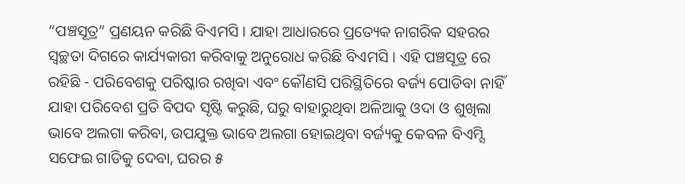“ପଞ୍ଚସୂତ୍ର” ପ୍ରଣୟନ କରିଛି ବିଏମସି । ଯାହା ଆଧାରରେ ପ୍ରତ୍ୟେକ ନାଗରିକ ସହରର ସ୍ୱଚ୍ଛତା ଦିଗରେ କାର୍ଯ୍ୟକାରୀ କରିବାକୁ ଅନୁରୋଧ କରିଛି ବିଏମସି । ଏହି ପଞ୍ଚସୂତ୍ର ରେ ରହିଛି - ପରିବେଶକୁ ପରିଷ୍କାର ରଖିବା ଏବଂ କୌଣସି ପରିସ୍ଥିତିରେ ବର୍ଜ୍ୟ ପୋଡିବା ନାହିଁ ଯାହା ପରିବେଶ ପ୍ରତି ବିପଦ ସୃଷ୍ଟି କରୁଛି, ଘରୁ ବାହାରୁଥିବା ଅଳିଆକୁ ଓଦା ଓ ଶୁଖିଲା ଭାବେ ଅଲଗା କରିବା, ଉପଯୁକ୍ତ ଭାବେ ଅଲଗା ହୋଇଥିବା ବର୍ଜ୍ୟକୁ କେବଳ ବିଏମ୍ସି ସଫେଇ ଗାଡିକୁ ଦେବା, ଘରର ୫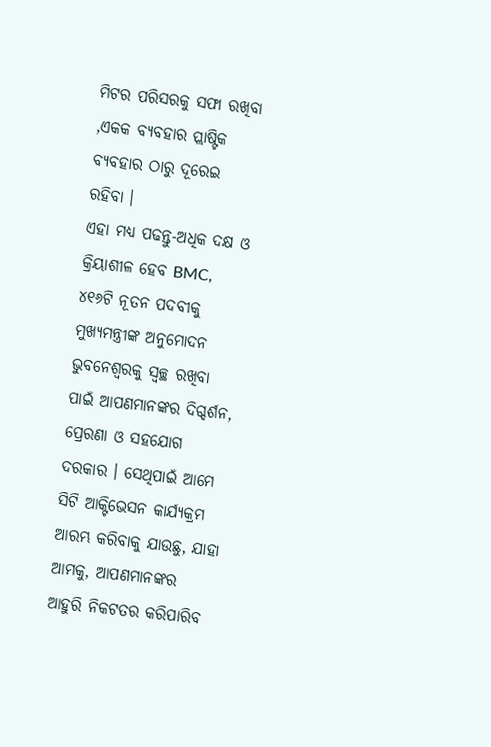ମିଟର ପରିସରକୁ ସଫା ରଖିବା ,ଏକକ ବ୍ୟବହାର ପ୍ଲାଷ୍ଟିକ ବ୍ୟବହାର ଠାରୁ ଦୂରେଇ ରହିବା ।
ଏହା ମଧ୍ୟ ପଢନ୍ତୁ-ଅଧିକ ଦକ୍ଷ ଓ କ୍ରିୟାଶୀଳ ହେବ BMC, ୪୧୬ଟି ନୂତନ ପଦବୀକୁ ମୁଖ୍ୟମନ୍ତ୍ରୀଙ୍କ ଅନୁମୋଦନ
ଭୁବନେଶ୍ବରକୁ ସ୍ବଚ୍ଛ ରଖିବା ପାଇଁ ଆପଣମାନଙ୍କର ଦିଗ୍ଦର୍ଶନ, ପ୍ରେରଣା ଓ ସହଯୋଗ ଦରକାର । ସେଥିପାଇଁ ଆମେ ସିଟି ଆକ୍ଟିଭେସନ କାର୍ଯ୍ୟକ୍ରମ ଆରମ୍ଭ କରିବାକୁ ଯାଉଛୁ, ଯାହା ଆମକୁ, ଆପଣମାନଙ୍କର ଆହୁରି ନିକଟତର କରିପାରିବ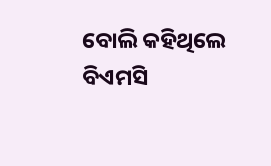ବୋଲି କହିଥିଲେ ବିଏମସି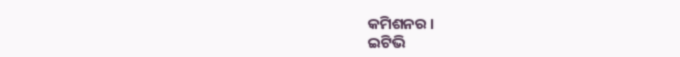କମିଶନର ।
ଇଟିଭି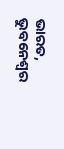ଭାରତ, ଭୁବନେଶ୍ବର